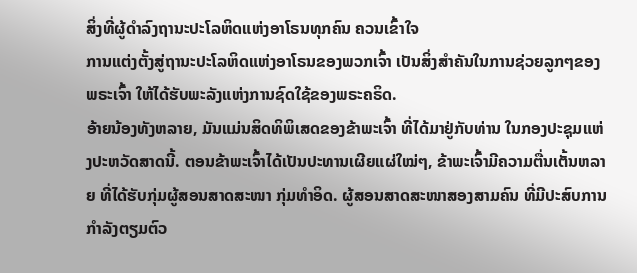ສິ່ງທີ່ຜູ້ດຳລົງຖານະປະໂລຫິດແຫ່ງອາໂຣນທຸກຄົນ ຄວນເຂົ້າໃຈ
ການແຕ່ງຕັ້ງສູ່ຖານະປະໂລຫິດແຫ່ງອາໂຣນຂອງພວກເຈົ້າ ເປັນສິ່ງສຳຄັນໃນການຊ່ວຍລູກໆຂອງພຣະເຈົ້າ ໃຫ້ໄດ້ຮັບພະລັງແຫ່ງການຊົດໃຊ້ຂອງພຣະຄຣິດ.
ອ້າຍນ້ອງທັງຫລາຍ, ມັນແມ່ນສິດທິພິເສດຂອງຂ້າພະເຈົ້າ ທີ່ໄດ້ມາຢູ່ກັບທ່ານ ໃນກອງປະຊຸມແຫ່ງປະຫວັດສາດນີ້. ຕອນຂ້າພະເຈົ້າໄດ້ເປັນປະທານເຜີຍແຜ່ໃໝ່ໆ, ຂ້າພະເຈົ້າມີຄວາມຕື່ນເຕັ້ນຫລາຍ ທີ່ໄດ້ຮັບກຸ່ມຜູ້ສອນສາດສະໜາ ກຸ່ມທຳອິດ. ຜູ້ສອນສາດສະໜາສອງສາມຄົນ ທີ່ມີປະສົບການ ກຳລັງຕຽມຕົວ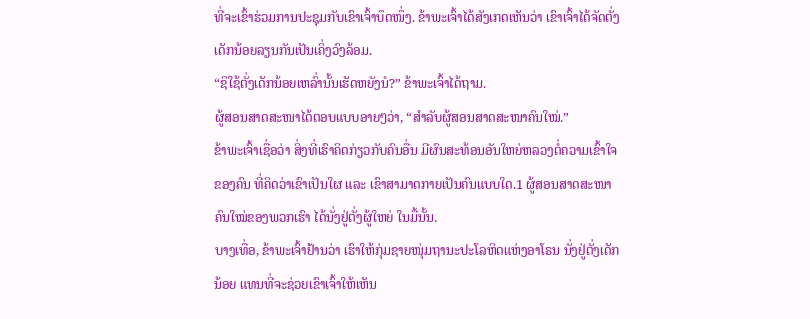ທີ່ຈະເຂົ້າຮ່ວມການປະຊຸມກັບເຂົາເຈົ້າບຶດໜຶ່ງ. ຂ້າພະເຈົ້າໄດ້ສັງເກດເຫັນວ່າ ເຂົາເຈົ້າໄດ້ຈັດຕັ່ງເດັກນ້ອຍລຽນກັນເປັນເຄິ່ງວົງລ້ອມ.
“ຊິໃຊ້ຕັ່ງເດັກນ້ອຍເຫລົ່ານັ້ນເຮັດຫຍັງນໍ?” ຂ້າພະເຈົ້າໄດ້ຖາມ.
ຜູ້ສອນສາດສະໜາໄດ້ຕອບແບບອາຍໆວ່າ, “ສຳລັບຜູ້ສອນສາດສະໜາຄົນໃໝ່.”
ຂ້າພະເຈົ້າເຊື່ອວ່າ ສິ່ງທີ່ເຮົາຄິດກ່ຽວກັບຄົນອື່ນ ມີຜົນສະທ້ອນອັນໃຫຍ່ຫລວງຕໍ່ຄວາມເຂົ້າໃຈຂອງຄົນ ທີ່ຄິດວ່າເຂົາເປັນໃຜ ແລະ ເຂົາສາມາດກາຍເປັນຄົນແບບໃດ.1 ຜູ້ສອນສາດສະໜາຄົນໃໝ່ຂອງພວກເຮົາ ໄດ້ນັ່ງຢູ່ຕັ່ງຜູ້ໃຫຍ່ ໃນມື້ນັ້ນ.
ບາງເທື່ອ, ຂ້າພະເຈົ້າຢ້ານວ່າ ເຮົາໃຫ້ກຸ່ມຊາຍໜຸ່ມຖານະປະໂລຫິດແຫ່ງອາໂຣນ ນັ່ງຢູ່ຕັ່ງເດັກນ້ອຍ ແທນທີ່ຈະຊ່ວຍເຂົາເຈົ້າໃຫ້ເຫັນ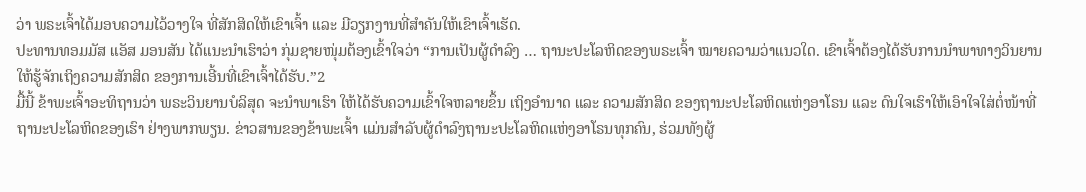ວ່າ ພຣະເຈົ້າໄດ້ມອບຄວາມໄວ້ວາງໃຈ ທີ່ສັກສິດໃຫ້ເຂົາເຈົ້າ ແລະ ມີວຽກງານທີ່ສຳຄັນໃຫ້ເຂົາເຈົ້າເຮັດ.
ປະທານທອມມັສ ແອັສ ມອນສັນ ໄດ້ແນະນຳເຮົາວ່າ ກຸ່ມຊາຍໜຸ່ມຕ້ອງເຂົ້າໃຈວ່າ “ການເປັນຜູ້ດຳລົງ … ຖານະປະໂລຫິດຂອງພຣະເຈົ້າ ໝາຍຄວາມວ່າແນວໃດ. ເຂົາເຈົ້າຕ້ອງໄດ້ຮັບການນຳພາທາງວິນຍານ ໃຫ້ຮູ້ຈັກເຖິງຄວາມສັກສິດ ຂອງການເອີ້ນທີ່ເຂົາເຈົ້າໄດ້ຮັບ.”2
ມື້ນີ້ ຂ້າພະເຈົ້າອະທິຖານວ່າ ພຣະວິນຍານບໍລິສຸດ ຈະນຳພາເຮົາ ໃຫ້ໄດ້ຮັບຄວາມເຂົ້າໃຈຫລາຍຂຶ້ນ ເຖິງອຳນາດ ແລະ ຄວາມສັກສິດ ຂອງຖານະປະໂລຫິດແຫ່ງອາໂຣນ ແລະ ດົນໃຈເຮົາໃຫ້ເອົາໃຈໃສ່ຕໍ່ໜ້າທີ່ຖານະປະໂລຫິດຂອງເຮົາ ຢ່າງພາກພຽນ. ຂ່າວສານຂອງຂ້າພະເຈົ້າ ແມ່ນສຳລັບຜູ້ດຳລົງຖານະປະໂລຫິດແຫ່ງອາໂຣນທຸກຄົນ, ຮ່ວມທັງຜູ້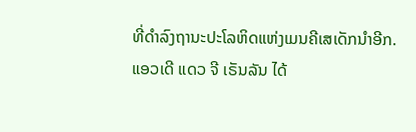ທີ່ດຳລົງຖານະປະໂລຫິດແຫ່ງເມນຄີເສເດັກນຳອີກ.
ແອວເດີ ແດວ ຈີ ເຣັນລັນ ໄດ້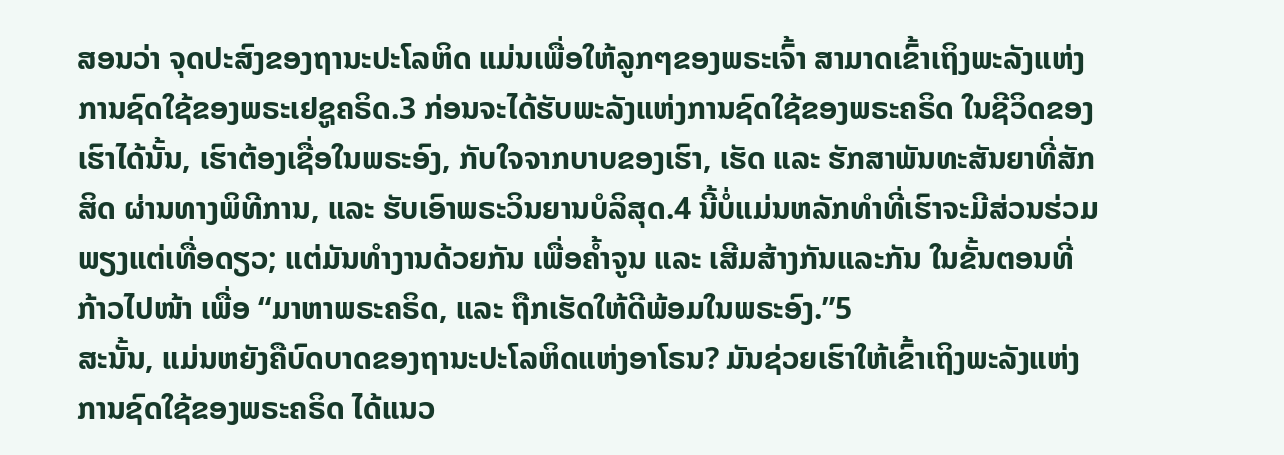ສອນວ່າ ຈຸດປະສົງຂອງຖານະປະໂລຫິດ ແມ່ນເພື່ອໃຫ້ລູກໆຂອງພຣະເຈົ້າ ສາມາດເຂົ້າເຖິງພະລັງແຫ່ງການຊົດໃຊ້ຂອງພຣະເຢຊູຄຣິດ.3 ກ່ອນຈະໄດ້ຮັບພະລັງແຫ່ງການຊົດໃຊ້ຂອງພຣະຄຣິດ ໃນຊີວິດຂອງເຮົາໄດ້ນັ້ນ, ເຮົາຕ້ອງເຊື່ອໃນພຣະອົງ, ກັບໃຈຈາກບາບຂອງເຮົາ, ເຮັດ ແລະ ຮັກສາພັນທະສັນຍາທີ່ສັກສິດ ຜ່ານທາງພິທີການ, ແລະ ຮັບເອົາພຣະວິນຍານບໍລິສຸດ.4 ນີ້ບໍ່ແມ່ນຫລັກທຳທີ່ເຮົາຈະມີສ່ວນຮ່ວມພຽງແຕ່ເທື່ອດຽວ; ແຕ່ມັນທຳງານດ້ວຍກັນ ເພື່ອຄ້ຳຈູນ ແລະ ເສີມສ້າງກັນແລະກັນ ໃນຂັ້ນຕອນທີ່ກ້າວໄປໜ້າ ເພື່ອ “ມາຫາພຣະຄຣິດ, ແລະ ຖືກເຮັດໃຫ້ດີພ້ອມໃນພຣະອົງ.”5
ສະນັ້ນ, ແມ່ນຫຍັງຄືບົດບາດຂອງຖານະປະໂລຫິດແຫ່ງອາໂຣນ? ມັນຊ່ວຍເຮົາໃຫ້ເຂົ້າເຖິງພະລັງແຫ່ງການຊົດໃຊ້ຂອງພຣະຄຣິດ ໄດ້ແນວ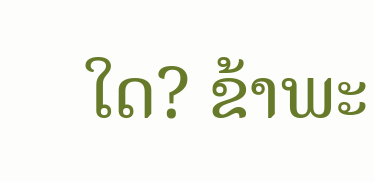ໃດ? ຂ້າພະ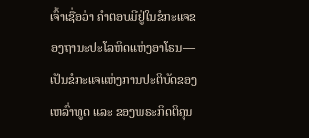ເຈົ້າເຊື່ອວ່າ ຄຳຕອບມີຢູ່ໃນຂໍກະແຈຂອງຖານະປະໂລຫິດແຫ່ງອາໂຣນ—ເປັນຂໍກະແຈແຫ່ງການປະຕິບັດຂອງເຫລົ່າທູດ ແລະ ຂອງພຣະກິດຕິຄຸນ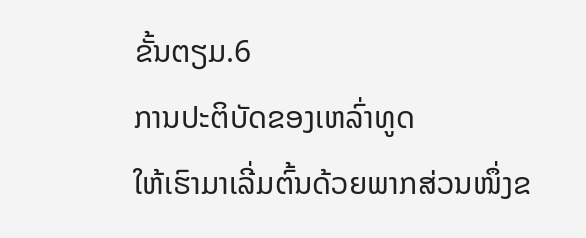ຂັ້ນຕຽມ.6
ການປະຕິບັດຂອງເຫລົ່າທູດ
ໃຫ້ເຮົາມາເລີ່ມຕົ້ນດ້ວຍພາກສ່ວນໜຶ່ງຂ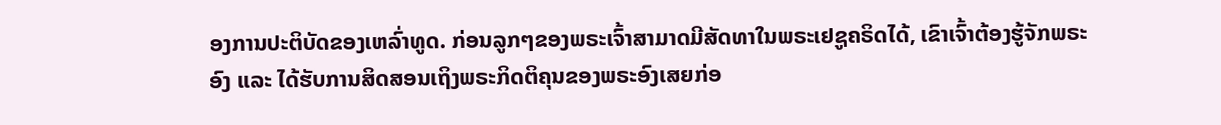ອງການປະຕິບັດຂອງເຫລົ່າທູດ. ກ່ອນລູກໆຂອງພຣະເຈົ້າສາມາດມີສັດທາໃນພຣະເຢຊູຄຣິດໄດ້, ເຂົາເຈົ້າຕ້ອງຮູ້ຈັກພຣະອົງ ແລະ ໄດ້ຮັບການສິດສອນເຖິງພຣະກິດຕິຄຸນຂອງພຣະອົງເສຍກ່ອ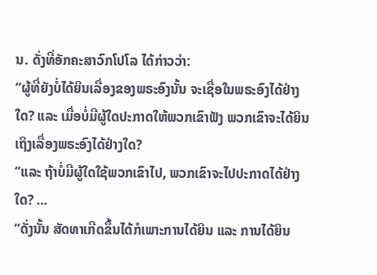ນ. ດັ່ງທີ່ອັກຄະສາວົກໂປໂລ ໄດ້ກ່າວວ່າ:
“ຜູ້ທີ່ຍັງບໍ່ໄດ້ຍິນເລື່ອງຂອງພຣະອົງນັ້ນ ຈະເຊື່ອໃນພຣະອົງໄດ້ຢ່າງໃດ? ແລະ ເມື່ອບໍ່ມີຜູ້ໃດປະກາດໃຫ້ພວກເຂົາຟັງ ພວກເຂົາຈະໄດ້ຍິນເຖິງເລື່ອງພຣະອົງໄດ້ຢ່າງໃດ?
“ແລະ ຖ້າບໍ່ມີຜູ້ໃດໃຊ້ພວກເຂົາໄປ, ພວກເຂົາຈະໄປປະກາດໄດ້ຢ່າງໃດ? …
“ດັ່ງນັ້ນ ສັດທາເກີດຂຶ້ນໄດ້ກໍເພາະການໄດ້ຍິນ ແລະ ການໄດ້ຍິນ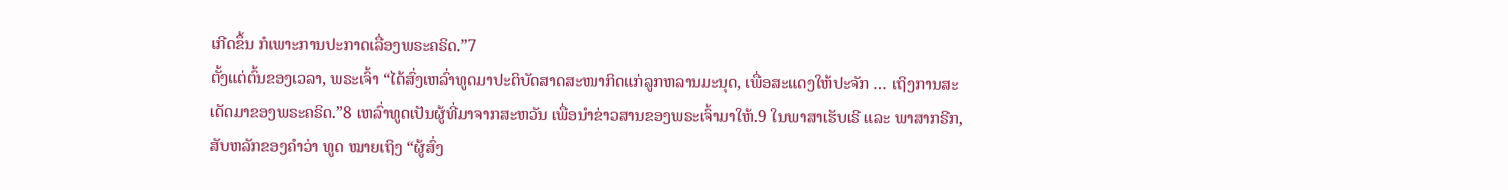ເກີດຂຶ້ນ ກໍເພາະການປະກາດເລື່ອງພຣະຄຣິດ.”7
ຕັ້ງແຕ່ຕົ້ນຂອງເວລາ, ພຣະເຈົ້າ “ໄດ້ສົ່ງເຫລົ່າທູດມາປະຕິບັດສາດສະໜາກິດແກ່ລູກຫລານມະນຸດ, ເພື່ອສະແດງໃຫ້ປະຈັກ … ເຖິງການສະເດັດມາຂອງພຣະຄຣິດ.”8 ເຫລົ່າທູດເປັນຜູ້ທີ່ມາຈາກສະຫວັນ ເພື່ອນຳຂ່າວສານຂອງພຣະເຈົ້າມາໃຫ້.9 ໃນພາສາເຮັບເຣີ ແລະ ພາສາກຣີກ, ສັບຫລັກຂອງຄຳວ່າ ທູດ ໝາຍເຖິງ “ຜູ້ສົ່ງ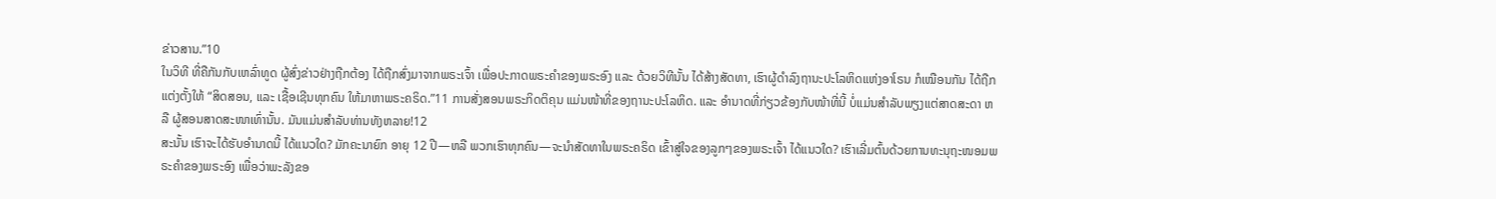ຂ່າວສານ.”10
ໃນວິທີ ທີ່ຄືກັນກັບເຫລົ່າທູດ ຜູ້ສົ່ງຂ່າວຢ່າງຖືກຕ້ອງ ໄດ້ຖືກສົ່ງມາຈາກພຣະເຈົ້າ ເພື່ອປະກາດພຣະຄຳຂອງພຣະອົງ ແລະ ດ້ວຍວິທີນັ້ນ ໄດ້ສ້າງສັດທາ, ເຮົາຜູ້ດຳລົງຖານະປະໂລຫິດແຫ່ງອາໂຣນ ກໍເໝືອນກັນ ໄດ້ຖືກແຕ່ງຕັ້ງໃຫ້ “ສິດສອນ, ແລະ ເຊື້ອເຊີນທຸກຄົນ ໃຫ້ມາຫາພຣະຄຣິດ.”11 ການສັ່ງສອນພຣະກິດຕິຄຸນ ແມ່ນໜ້າທີ່ຂອງຖານະປະໂລຫິດ. ແລະ ອຳນາດທີ່ກ່ຽວຂ້ອງກັບໜ້າທີ່ນີ້ ບໍ່ແມ່ນສຳລັບພຽງແຕ່ສາດສະດາ ຫລື ຜູ້ສອນສາດສະໜາເທົ່ານັ້ນ. ມັນແມ່ນສຳລັບທ່ານທັງຫລາຍ!12
ສະນັ້ນ ເຮົາຈະໄດ້ຮັບອຳນາດນີ້ ໄດ້ແນວໃດ? ມັກຄະນາຍົກ ອາຍຸ 12 ປີ—ຫລື ພວກເຮົາທຸກຄົນ—ຈະນຳສັດທາໃນພຣະຄຣິດ ເຂົ້າສູ່ໃຈຂອງລູກໆຂອງພຣະເຈົ້າ ໄດ້ແນວໃດ? ເຮົາເລີ່ມຕົ້ນດ້ວຍການທະນຸຖະໜອມພຣະຄຳຂອງພຣະອົງ ເພື່ອວ່າພະລັງຂອ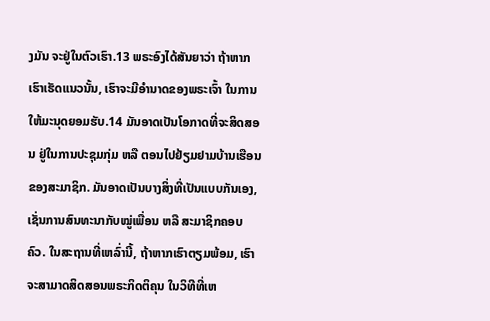ງມັນ ຈະຢູ່ໃນຕົວເຮົາ.13 ພຣະອົງໄດ້ສັນຍາວ່າ ຖ້າຫາກເຮົາເຮັດແນວນັ້ນ, ເຮົາຈະມີອຳນາດຂອງພຣະເຈົ້າ ໃນການໃຫ້ມະນຸດຍອມຮັບ.14 ມັນອາດເປັນໂອກາດທີ່ຈະສິດສອນ ຢູ່ໃນການປະຊຸມກຸ່ມ ຫລື ຕອນໄປຢ້ຽມຢາມບ້ານເຮືອນຂອງສະມາຊິກ. ມັນອາດເປັນບາງສິ່ງທີ່ເປັນແບບກັນເອງ, ເຊັ່ນການສົນທະນາກັບໝູ່ເພື່ອນ ຫລື ສະມາຊິກຄອບຄົວ. ໃນສະຖານທີ່ເຫລົ່ານີ້, ຖ້າຫາກເຮົາຕຽມພ້ອມ, ເຮົາຈະສາມາດສິດສອນພຣະກິດຕິຄຸນ ໃນວິທີທີ່ເຫ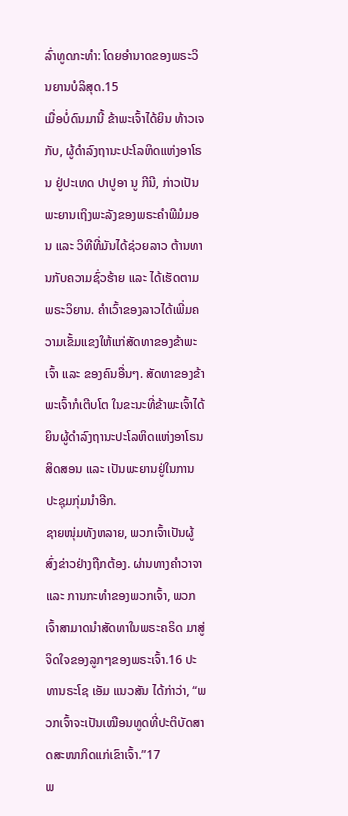ລົ່າທູດກະທຳ: ໂດຍອຳນາດຂອງພຣະວິນຍານບໍລິສຸດ.15
ເມື່ອບໍ່ດົນມານີ້ ຂ້າພະເຈົ້າໄດ້ຍິນ ທ້າວເຈກັບ, ຜູ້ດຳລົງຖານະປະໂລຫິດແຫ່ງອາໂຣນ ຢູ່ປະເທດ ປາປູອາ ນູ ກີນີ, ກ່າວເປັນພະຍານເຖິງພະລັງຂອງພຣະຄຳພີມໍມອນ ແລະ ວິທີທີ່ມັນໄດ້ຊ່ວຍລາວ ຕ້ານທານກັບຄວາມຊົ່ວຮ້າຍ ແລະ ໄດ້ເຮັດຕາມພຣະວິຍານ. ຄຳເວົ້າຂອງລາວໄດ້ເພີ່ມຄວາມເຂັ້ມແຂງໃຫ້ແກ່ສັດທາຂອງຂ້າພະເຈົ້າ ແລະ ຂອງຄົນອື່ນໆ. ສັດທາຂອງຂ້າພະເຈົ້າກໍເຕີບໂຕ ໃນຂະນະທີ່ຂ້າພະເຈົ້າໄດ້ຍິນຜູ້ດຳລົງຖານະປະໂລຫິດແຫ່ງອາໂຣນ ສິດສອນ ແລະ ເປັນພະຍານຢູ່ໃນການປະຊຸມກຸ່ມນຳອີກ.
ຊາຍໜຸ່ມທັງຫລາຍ, ພວກເຈົ້າເປັນຜູ້ສົ່ງຂ່າວຢ່າງຖືກຕ້ອງ. ຜ່ານທາງຄຳວາຈາ ແລະ ການກະທຳຂອງພວກເຈົ້າ, ພວກເຈົ້າສາມາດນຳສັດທາໃນພຣະຄຣິດ ມາສູ່ຈິດໃຈຂອງລູກໆຂອງພຣະເຈົ້າ.16 ປະທານຣະໂຊ ເອັມ ແນວສັນ ໄດ້ກ່າວ່າ, “ພວກເຈົ້າຈະເປັນເໝືອນທູດທີ່ປະຕິບັດສາດສະໜາກິດແກ່ເຂົາເຈົ້າ.”17
ພ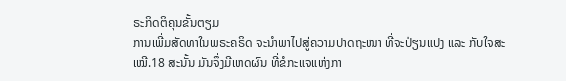ຣະກິດຕິຄຸນຂັ້ນຕຽມ
ການເພີ່ມສັດທາໃນພຣະຄຣິດ ຈະນຳພາໄປສູ່ຄວາມປາດຖະໜາ ທີ່ຈະປ່ຽນແປງ ແລະ ກັບໃຈສະເໝີ.18 ສະນັ້ນ ມັນຈຶ່ງມີເຫດຜົນ ທີ່ຂໍກະແຈແຫ່ງກາ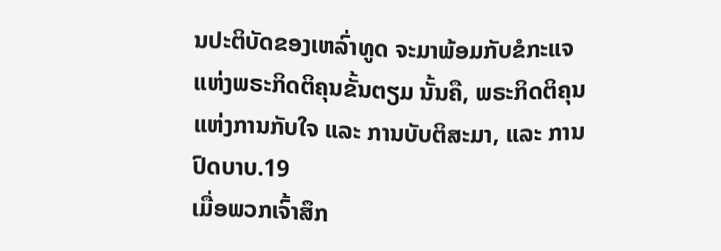ນປະຕິບັດຂອງເຫລົ່າທູດ ຈະມາພ້ອມກັບຂໍກະແຈແຫ່ງພຣະກິດຕິຄຸນຂັ້ນຕຽມ ນັ້ນຄື, ພຣະກິດຕິຄຸນແຫ່ງການກັບໃຈ ແລະ ການບັບຕິສະມາ, ແລະ ການປົດບາບ.19
ເມື່ອພວກເຈົ້າສຶກ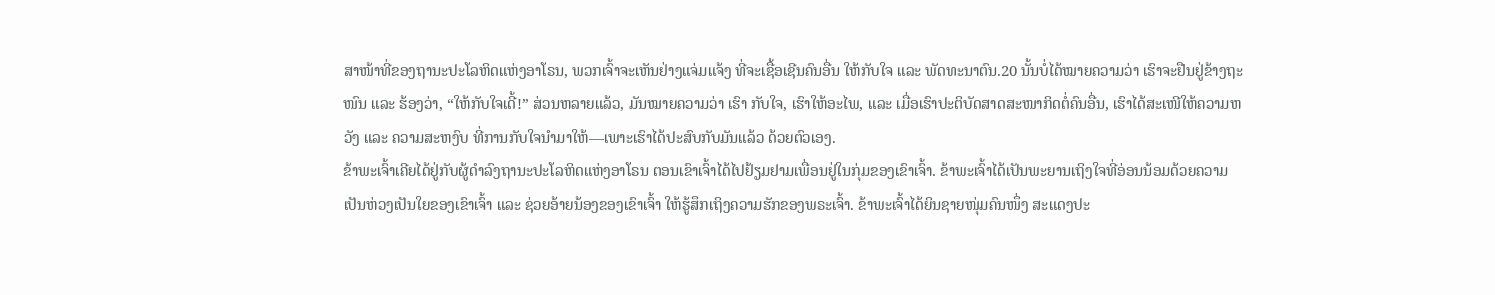ສາໜ້າທີ່ຂອງຖານະປະໂລຫິດແຫ່ງອາໂຣນ, ພວກເຈົ້າຈະເຫັນຢ່າງແຈ່ມແຈ້ງ ທີ່ຈະເຊື້ອເຊີນຄົນອື່ນ ໃຫ້ກັບໃຈ ແລະ ພັດທະນາຕົນ.20 ນັ້ນບໍ່ໄດ້ໝາຍຄວາມວ່າ ເຮົາຈະຢືນຢູ່ຂ້າງຖະໜົນ ແລະ ຮ້ອງວ່າ, “ໃຫ້ກັບໃຈເດີ້!” ສ່ວນຫລາຍແລ້ວ, ມັນໝາຍຄວາມວ່າ ເຮົາ ກັບໃຈ, ເຮົາໃຫ້ອະໄພ, ແລະ ເມື່ອເຮົາປະຕິບັດສາດສະໜາກິດຕໍ່ຄົນອື່ນ, ເຮົາໄດ້ສະເໜີໃຫ້ຄວາມຫວັງ ແລະ ຄວາມສະຫງົບ ທີ່ການກັບໃຈນຳມາໃຫ້—ເພາະເຮົາໄດ້ປະສົບກັບມັນແລ້ວ ດ້ວຍຕົວເອງ.
ຂ້າພະເຈົ້າເຄີຍໄດ້ຢູ່ກັບຜູ້ດຳລົງຖານະປະໂລຫິດແຫ່ງອາໂຣນ ຕອນເຂົາເຈົ້າໄດ້ໄປຢ້ຽມຢາມເພື່ອນຢູ່ໃນກຸ່ມຂອງເຂົາເຈົ້າ. ຂ້າພະເຈົ້າໄດ້ເປັນພະຍານເຖິງໃຈທີ່ອ່ອນນ້ອມດ້ວຍຄວາມເປັນຫ່ວງເປັນໃຍຂອງເຂົາເຈົ້າ ແລະ ຊ່ວຍອ້າຍນ້ອງຂອງເຂົາເຈົ້າ ໃຫ້ຮູ້ສຶກເຖິງຄວາມຮັກຂອງພຣະເຈົ້າ. ຂ້າພະເຈົ້າໄດ້ຍິນຊາຍໜຸ່ມຄົນໜຶ່ງ ສະແດງປະ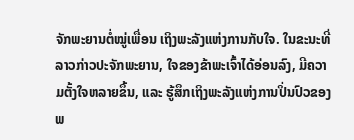ຈັກພະຍານຕໍ່ໝູ່ເພື່ອນ ເຖິງພະລັງແຫ່ງການກັບໃຈ. ໃນຂະນະທີ່ລາວກ່າວປະຈັກພະຍານ, ໃຈຂອງຂ້າພະເຈົ້າໄດ້ອ່ອນລົງ, ມີຄວາມຕັ້ງໃຈຫລາຍຂຶ້ນ, ແລະ ຮູ້ສຶກເຖິງພະລັງແຫ່ງການປິ່ນປົວຂອງພ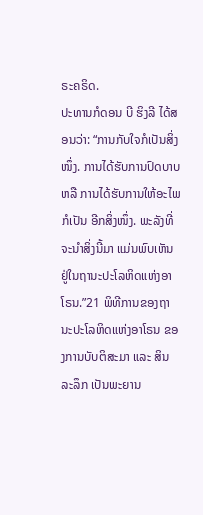ຣະຄຣິດ.
ປະທານກໍດອນ ບີ ຮິງລີ ໄດ້ສອນວ່າ: “ການກັບໃຈກໍເປັນສິ່ງໜຶ່ງ. ການໄດ້ຮັບການປົດບາບ ຫລື ການໄດ້ຮັບການໃຫ້ອະໄພ ກໍເປັນ ອີກສິ່ງໜຶ່ງ. ພະລັງທີ່ຈະນຳສິ່ງນີ້ມາ ແມ່ນພົບເຫັນຢູ່ໃນຖານະປະໂລຫິດແຫ່ງອາໂຣນ.”21 ພິທີການຂອງຖານະປະໂລຫິດແຫ່ງອາໂຣນ ຂອງການບັບຕິສະມາ ແລະ ສິນລະລຶກ ເປັນພະຍານ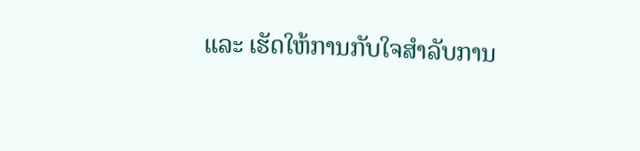ແລະ ເຮັດໃຫ້ການກັບໃຈສຳລັບການ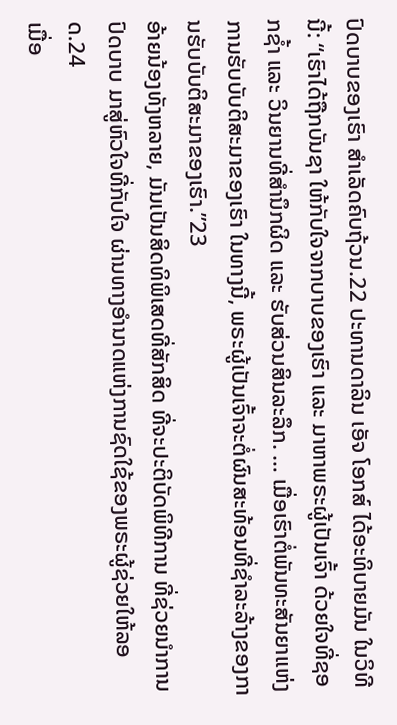ປົດບາບຂອງເຮົາ ສຳເລັດຄົບຖ້ວນ.22 ປະທານດາລິນ ເອັຈ ໂອກສ໌ ໄດ້ອະທິບາຍມັນ ໃນວິທີນີ້: “ເຮົາໄດ້ຖືກບັນຊາ ໃຫ້ກັບໃຈຈາກບາບຂອງເຮົາ ແລະ ມາຫາພຣະຜູ້ເປັນເຈົ້າ ດ້ວຍໃຈທີ່ຊອກຊ້ຳ ແລະ ວິນຍານທີ່ສຳນຶກຜິດ ແລະ ຮັບສ່ວນສິນລະລຶກ. … ເມື່ອເຮົາຕໍ່ພັນທະສັນຍາແຫ່ງການຮັບບັບຕິສະມາຂອງເຮົາ ໃນທາງນີ້, ພຣະຜູ້ເປັນເຈົ້າຈະຕໍ່ຜົນສະທ້ອນທີ່ຊຳລະລ້າງຂອງການຮັບບັບຕິສະມາຂອງເຮົາ.”23
ອ້າຍນ້ອງທັງຫລາຍ, ມັນເປັນສິດທິພິເສດທີ່ສັກສິດ ທີ່ຈະປະຕິບັດພິທີການ ທີ່ຊ່ວຍນຳການປົດບາບ ມາສູ່ຫົວໃຈທີ່ກັບໃຈ ຜ່ານທາງອຳນາດແຫ່ງການຊົດໃຊ້ຂອງພຣະຜູ້ຊ່ວຍໃຫ້ລອດ.24
ເມື່ອ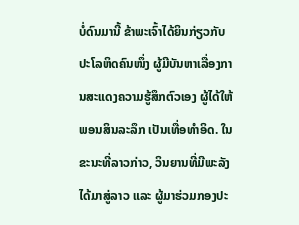ບໍ່ດົນມານີ້ ຂ້າພະເຈົ້າໄດ້ຍິນກ່ຽວກັບປະໂລຫິດຄົນໜຶ່ງ ຜູ້ມີບັນຫາເລື່ອງການສະແດງຄວາມຮູ້ສຶກຕົວເອງ ຜູ້ໄດ້ໃຫ້ພອນສິນລະລຶກ ເປັນເທື່ອທຳອິດ. ໃນຂະນະທີ່ລາວກ່າວ, ວິນຍານທີ່ມີພະລັງໄດ້ມາສູ່ລາວ ແລະ ຜູ້ມາຮ່ວມກອງປະ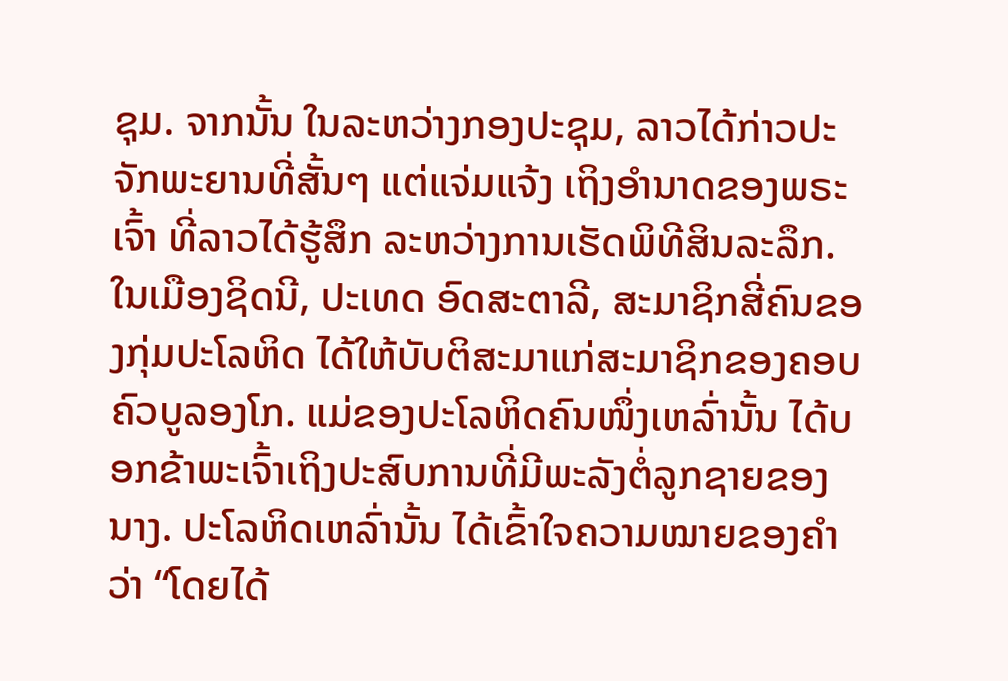ຊຸມ. ຈາກນັ້ນ ໃນລະຫວ່າງກອງປະຊຸມ, ລາວໄດ້ກ່າວປະຈັກພະຍານທີ່ສັ້ນໆ ແຕ່ແຈ່ມແຈ້ງ ເຖິງອຳນາດຂອງພຣະເຈົ້າ ທີ່ລາວໄດ້ຮູ້ສຶກ ລະຫວ່າງການເຮັດພິທີສິນລະລຶກ.
ໃນເມືອງຊິດນີ, ປະເທດ ອົດສະຕາລີ, ສະມາຊິກສີ່ຄົນຂອງກຸ່ມປະໂລຫິດ ໄດ້ໃຫ້ບັບຕິສະມາແກ່ສະມາຊິກຂອງຄອບຄົວບູລອງໂກ. ແມ່ຂອງປະໂລຫິດຄົນໜຶ່ງເຫລົ່ານັ້ນ ໄດ້ບອກຂ້າພະເຈົ້າເຖິງປະສົບການທີ່ມີພະລັງຕໍ່ລູກຊາຍຂອງນາງ. ປະໂລຫິດເຫລົ່ານັ້ນ ໄດ້ເຂົ້າໃຈຄວາມໝາຍຂອງຄຳວ່າ “ໂດຍໄດ້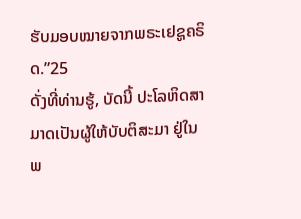ຮັບມອບໝາຍຈາກພຣະເຢຊູຄຣິດ.”25
ດັ່ງທີ່ທ່ານຮູ້, ບັດນີ້ ປະໂລຫິດສາມາດເປັນຜູ້ໃຫ້ບັບຕິສະມາ ຢູ່ໃນພ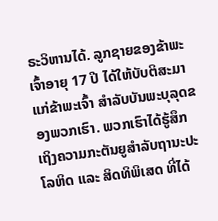ຣະວິຫານໄດ້. ລູກຊາຍຂອງຂ້າພະເຈົ້າອາຍຸ 17 ປີ ໄດ້ໃຫ້ບັບຕິສະມາແກ່ຂ້າພະເຈົ້າ ສຳລັບບັນພະບຸລຸດຂອງພວກເຮົາ. ພວກເຮົາໄດ້ຮູ້ສຶກເຖິງຄວາມກະຕັນຍູສຳລັບຖານະປະໂລຫິດ ແລະ ສິດທິພິເສດ ທີ່ໄດ້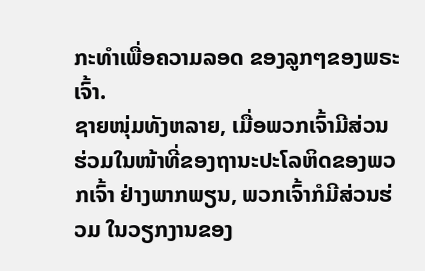ກະທຳເພື່ອຄວາມລອດ ຂອງລູກໆຂອງພຣະເຈົ້າ.
ຊາຍໜຸ່ມທັງຫລາຍ, ເມື່ອພວກເຈົ້າມີສ່ວນຮ່ວມໃນໜ້າທີ່ຂອງຖານະປະໂລຫິດຂອງພວກເຈົ້າ ຢ່າງພາກພຽນ, ພວກເຈົ້າກໍມີສ່ວນຮ່ວມ ໃນວຽກງານຂອງ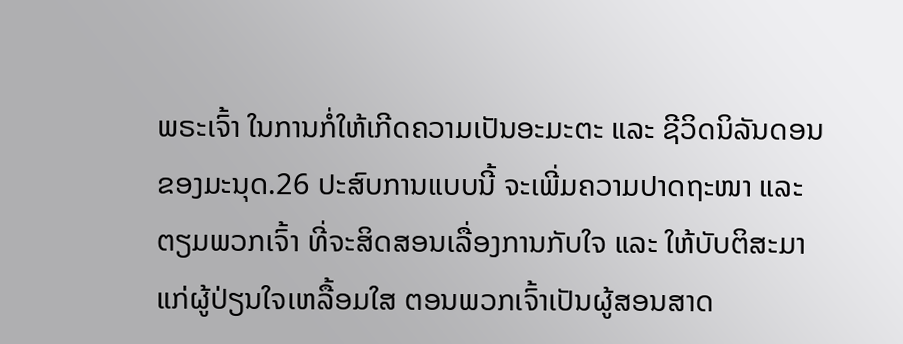ພຣະເຈົ້າ ໃນການກໍ່ໃຫ້ເກີດຄວາມເປັນອະມະຕະ ແລະ ຊີວິດນິລັນດອນຂອງມະນຸດ.26 ປະສົບການແບບນີ້ ຈະເພີ່ມຄວາມປາດຖະໜາ ແລະ ຕຽມພວກເຈົ້າ ທີ່ຈະສິດສອນເລື່ອງການກັບໃຈ ແລະ ໃຫ້ບັບຕິສະມາແກ່ຜູ້ປ່ຽນໃຈເຫລື້ອມໃສ ຕອນພວກເຈົ້າເປັນຜູ້ສອນສາດ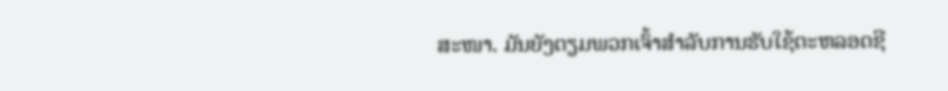ສະໜາ. ມັນຍັງຕຽມພວກເຈົ້າສຳລັບການຮັບໃຊ້ຕະຫລອດຊີ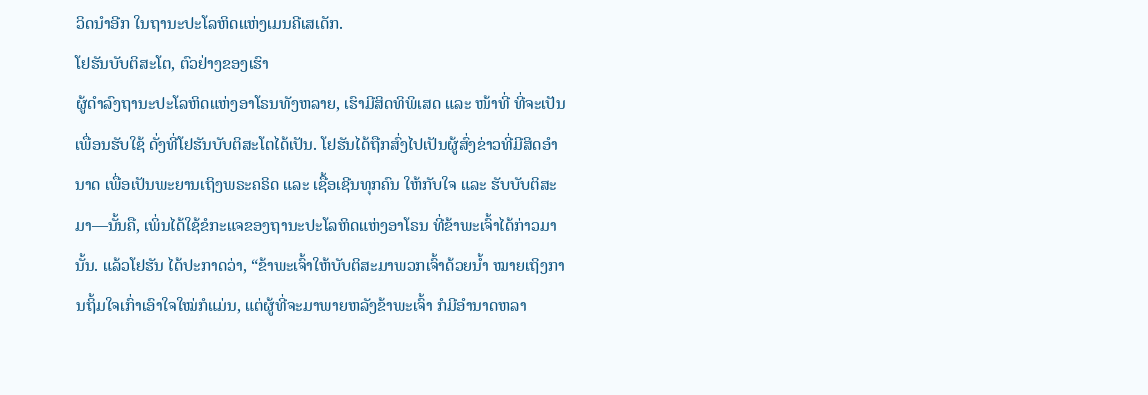ວິດນຳອີກ ໃນຖານະປະໂລຫິດແຫ່ງເມນຄີເສເດັກ.
ໂຢຮັນບັບຕິສະໂຕ, ຕົວຢ່າງຂອງເຮົາ
ຜູ້ດຳລົງຖານະປະໂລຫິດແຫ່ງອາໂຣນທັງຫລາຍ, ເຮົາມີສິດທິພິເສດ ແລະ ໜ້າທີ່ ທີ່ຈະເປັນເພື່ອນຮັບໃຊ້ ດັ່ງທີ່ໂຢຮັນບັບຕິສະໂຕໄດ້ເປັນ. ໂຢຮັນໄດ້ຖືກສົ່ງໄປເປັນຜູ້ສົ່ງຂ່າວທີ່ມີສິດອຳນາດ ເພື່ອເປັນພະຍານເຖິງພຣະຄຣິດ ແລະ ເຊື້ອເຊີນທຸກຄົນ ໃຫ້ກັບໃຈ ແລະ ຮັບບັບຕິສະມາ—ນັ້ນຄື, ເພິ່ນໄດ້ໃຊ້ຂໍກະແຈຂອງຖານະປະໂລຫິດແຫ່ງອາໂຣນ ທີ່ຂ້າພະເຈົ້າໄດ້ກ່າວມານັ້ນ. ແລ້ວໂຢຮັນ ໄດ້ປະກາດວ່າ, “ຂ້າພະເຈົ້າໃຫ້ບັບຕິສະມາພວກເຈົ້າດ້ວຍນ້ຳ ໝາຍເຖິງການຖິ້ມໃຈເກົ່າເອົາໃຈໃໝ່ກໍແມ່ນ, ແຕ່ຜູ້ທີ່ຈະມາພາຍຫລັງຂ້າພະເຈົ້າ ກໍມີອຳນາດຫລາ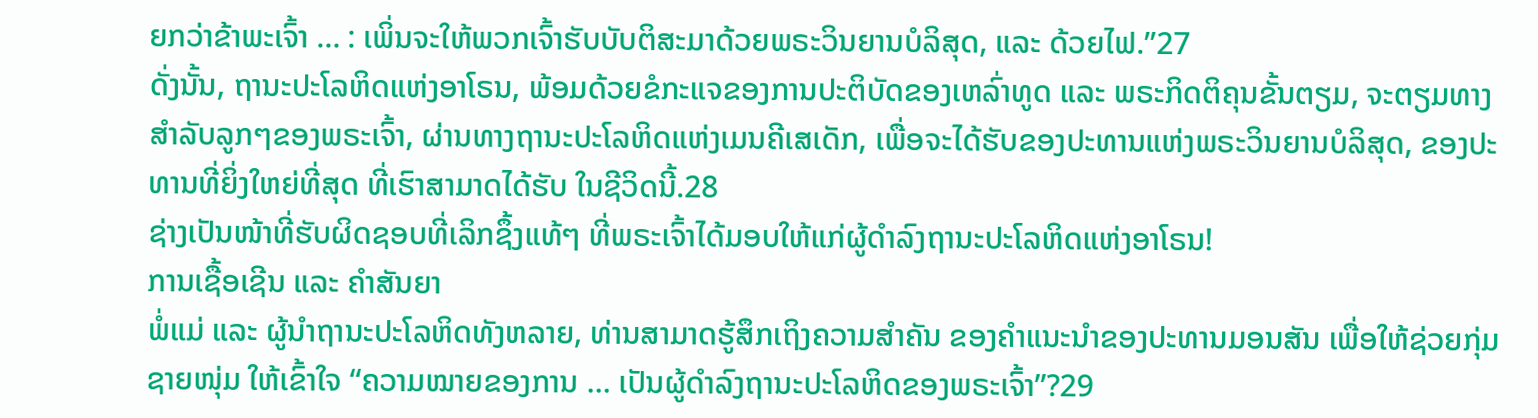ຍກວ່າຂ້າພະເຈົ້າ … : ເພິ່ນຈະໃຫ້ພວກເຈົ້າຮັບບັບຕິສະມາດ້ວຍພຣະວິນຍານບໍລິສຸດ, ແລະ ດ້ວຍໄຟ.”27
ດັ່ງນັ້ນ, ຖານະປະໂລຫິດແຫ່ງອາໂຣນ, ພ້ອມດ້ວຍຂໍກະແຈຂອງການປະຕິບັດຂອງເຫລົ່າທູດ ແລະ ພຣະກິດຕິຄຸນຂັ້ນຕຽມ, ຈະຕຽມທາງສຳລັບລູກໆຂອງພຣະເຈົ້າ, ຜ່ານທາງຖານະປະໂລຫິດແຫ່ງເມນຄີເສເດັກ, ເພື່ອຈະໄດ້ຮັບຂອງປະທານແຫ່ງພຣະວິນຍານບໍລິສຸດ, ຂອງປະທານທີ່ຍິ່ງໃຫຍ່ທີ່ສຸດ ທີ່ເຮົາສາມາດໄດ້ຮັບ ໃນຊີວິດນີ້.28
ຊ່າງເປັນໜ້າທີ່ຮັບຜິດຊອບທີ່ເລິກຊຶ້ງແທ້ໆ ທີ່ພຣະເຈົ້າໄດ້ມອບໃຫ້ແກ່ຜູ້ດຳລົງຖານະປະໂລຫິດແຫ່ງອາໂຣນ!
ການເຊື້ອເຊີນ ແລະ ຄຳສັນຍາ
ພໍ່ແມ່ ແລະ ຜູ້ນຳຖານະປະໂລຫິດທັງຫລາຍ, ທ່ານສາມາດຮູ້ສຶກເຖິງຄວາມສຳຄັນ ຂອງຄຳແນະນຳຂອງປະທານມອນສັນ ເພື່ອໃຫ້ຊ່ວຍກຸ່ມຊາຍໜຸ່ມ ໃຫ້ເຂົ້າໃຈ “ຄວາມໝາຍຂອງການ … ເປັນຜູ້ດຳລົງຖານະປະໂລຫິດຂອງພຣະເຈົ້າ”?29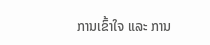ການເຂົ້າໃຈ ແລະ ການ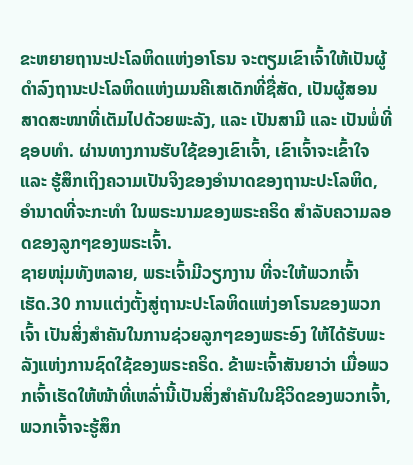ຂະຫຍາຍຖານະປະໂລຫິດແຫ່ງອາໂຣນ ຈະຕຽມເຂົາເຈົ້າໃຫ້ເປັນຜູ້ດຳລົງຖານະປະໂລຫິດແຫ່ງເມນຄີເສເດັກທີ່ຊື່ສັດ, ເປັນຜູ້ສອນສາດສະໜາທີ່ເຕັມໄປດ້ວຍພະລັງ, ແລະ ເປັນສາມີ ແລະ ເປັນພໍ່ທີ່ຊອບທຳ. ຜ່ານທາງການຮັບໃຊ້ຂອງເຂົາເຈົ້າ, ເຂົາເຈົ້າຈະເຂົ້າໃຈ ແລະ ຮູ້ສຶກເຖິງຄວາມເປັນຈິງຂອງອຳນາດຂອງຖານະປະໂລຫິດ, ອຳນາດທີ່ຈະກະທຳ ໃນພຣະນາມຂອງພຣະຄຣິດ ສຳລັບຄວາມລອດຂອງລູກໆຂອງພຣະເຈົ້າ.
ຊາຍໜຸ່ມທັງຫລາຍ, ພຣະເຈົ້າມີວຽກງານ ທີ່ຈະໃຫ້ພວກເຈົ້າເຮັດ.30 ການແຕ່ງຕັ້ງສູ່ຖານະປະໂລຫິດແຫ່ງອາໂຣນຂອງພວກເຈົ້າ ເປັນສິ່ງສຳຄັນໃນການຊ່ວຍລູກໆຂອງພຣະອົງ ໃຫ້ໄດ້ຮັບພະລັງແຫ່ງການຊົດໃຊ້ຂອງພຣະຄຣິດ. ຂ້າພະເຈົ້າສັນຍາວ່າ ເມື່ອພວກເຈົ້າເຮັດໃຫ້ໜ້າທີ່ເຫລົ່ານີ້ເປັນສິ່ງສຳຄັນໃນຊີວິດຂອງພວກເຈົ້າ, ພວກເຈົ້າຈະຮູ້ສຶກ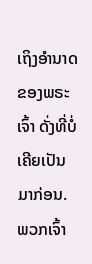ເຖິງອຳນາດຂອງພຣະເຈົ້າ ດັ່ງທີ່ບໍ່ເຄີຍເປັນມາກ່ອນ. ພວກເຈົ້າ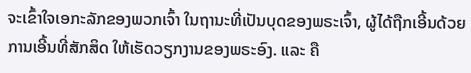ຈະເຂົ້າໃຈເອກະລັກຂອງພວກເຈົ້າ ໃນຖານະທີ່ເປັນບຸດຂອງພຣະເຈົ້າ, ຜູ້ໄດ້ຖືກເອີ້ນດ້ວຍການເອີ້ນທີ່ສັກສິດ ໃຫ້ເຮັດວຽກງານຂອງພຣະອົງ. ແລະ ຄື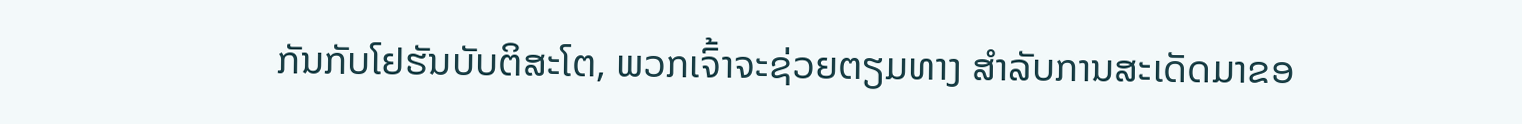ກັນກັບໂຢຮັນບັບຕິສະໂຕ, ພວກເຈົ້າຈະຊ່ວຍຕຽມທາງ ສຳລັບການສະເດັດມາຂອ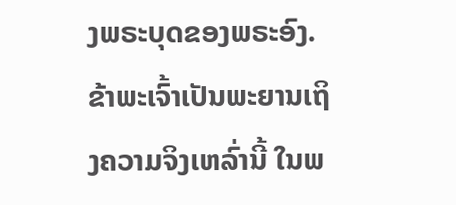ງພຣະບຸດຂອງພຣະອົງ. ຂ້າພະເຈົ້າເປັນພະຍານເຖິງຄວາມຈິງເຫລົ່ານີ້ ໃນພ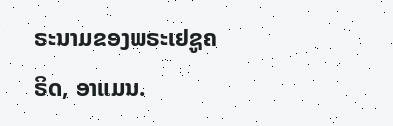ຣະນາມຂອງພຣະເຢຊູຄຣິດ, ອາແມນ.